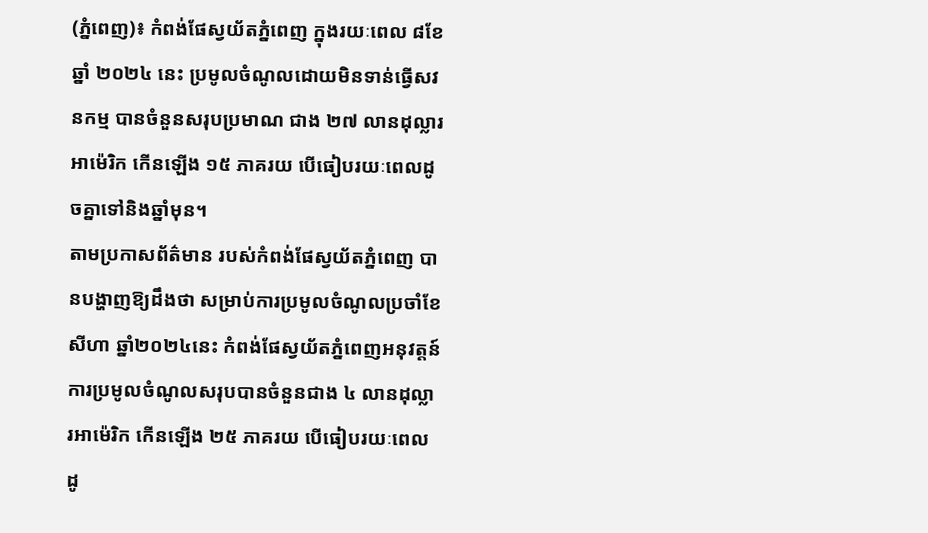(ភ្នំពេញ)៖ កំពង់ផែស្វយ័តភ្នំពេញ ក្នុងរយៈពេល ៨ខែ ឆ្នាំ ២០២៤ នេះ ប្រមូលចំណូលដោយមិនទាន់ធ្វើសវនកម្ម បានចំនួនសរុបប្រមាណ ជាង ២៧ លានដុល្លារអាម៉េរិក កើនឡើង ១៥ ភាគរយ បើធៀបរយៈពេលដូចគ្នាទៅនិងឆ្នាំមុន។
តាមប្រកាសព័ត៌មាន របស់កំពង់ផែស្វយ័តភ្នំពេញ បានបង្ហាញឱ្យដឹងថា សម្រាប់ការប្រមូលចំណូលប្រចាំខែសីហា ឆ្នាំ២០២៤នេះ កំពង់ផែស្វយ័តភ្នំពេញអនុវត្តន៍ការប្រមូលចំណូលសរុបបានចំនួនជាង ៤ លានដុល្លារអាម៉េរិក កើនឡើង ២៥ ភាគរយ បើធៀបរយៈពេលដូ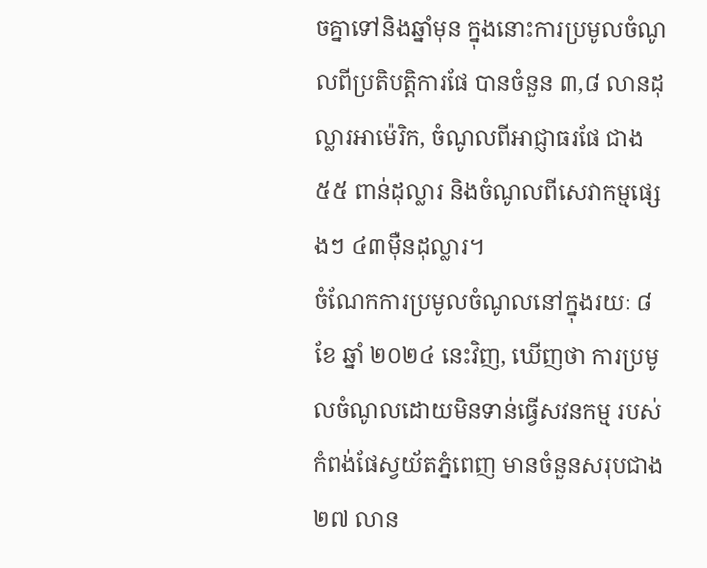ចគ្នាទៅនិងឆ្នាំមុន ក្នុងនោះការប្រមូលចំណូលពីប្រតិបត្តិការផែ បានចំនួន ៣,៨ លានដុល្លារអាម៉េរិក, ចំណូលពីអាជ្ញាធរផែ ជាង ៥៥ ពាន់ដុល្លារ និងចំណូលពីសេវាកម្មផ្សេងៗ ៤៣ម៉ឺនដុល្លារ។
ចំណែកការប្រមូលចំណូលនៅក្នុងរយៈ ៨ ខែ ឆ្នាំ ២០២៤ នេះវិញ, ឃើញថា ការប្រមូលចំណូលដោយមិនទាន់ធ្វើសវនកម្ម របស់កំពង់ផែស្វយ័តភ្នំពេញ មានចំនួនសរុបជាង ២៧ លាន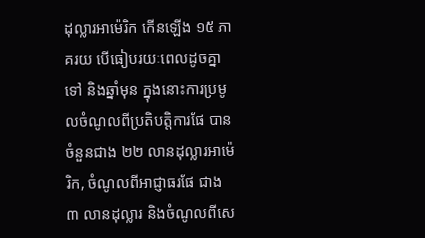ដុល្លារអាម៉េរិក កើនឡើង ១៥ ភាគរយ បើធៀបរយៈពេលដូចគ្នាទៅ និងឆ្នាំមុន ក្នុងនោះការប្រមូលចំណូលពីប្រតិបត្តិការផែ បានចំនួនជាង ២២ លានដុល្លារអាម៉េរិក, ចំណូលពីអាជ្ញាធរផែ ជាង ៣ លានដុល្លារ និងចំណូលពីសេ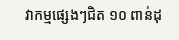វាកម្មផ្សេងៗជិត ១០ ពាន់ដុ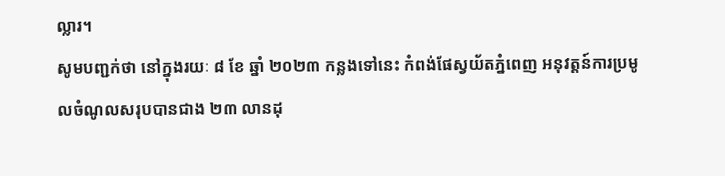ល្លារ។
សូមបញ្ជក់ថា នៅក្នុងរយៈ ៨ ខែ ឆ្នាំ ២០២៣ កន្លងទៅនេះ កំពង់ផែស្វយ័តភ្នំពេញ អនុវត្តន៍ការប្រមូលចំណូលសរុបបានជាង ២៣ លានដុ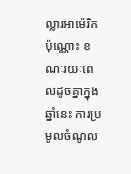ល្លារអាម៉េរិកប៉ុណ្ណោះ ខណៈរយៈពេលដូចគ្នាក្នុងឆ្នាំនេះ ការប្រមូលចំណូល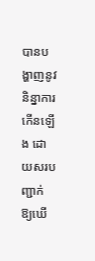បានបង្ហាញនូវនិន្នាការកើនឡើង ដោយសរបញ្ជាក់ ឱ្យឃើ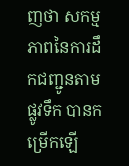ញថា សកម្មភាពនៃការដឹកជញ្ជូនតាមផ្លូវទឹក បានកម្រើកឡើ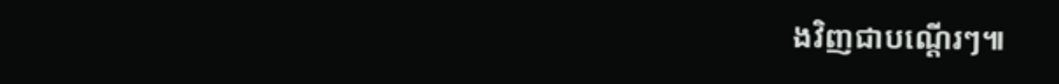ងវិញជាបណ្តើរៗ៕